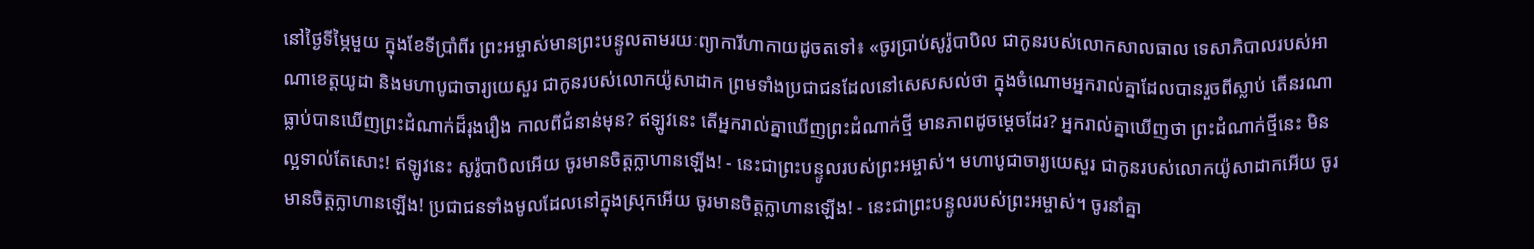នៅថ្ងៃទីម្ភៃមួយ ក្នុងខែទីប្រាំពីរ ព្រះអម្ចាស់មានព្រះបន្ទូលតាមរយៈព្យាការីហាកាយដូចតទៅ៖ «ចូរប្រាប់សូរ៉ូបាបិល ជាកូនរបស់លោកសាលធាល ទេសាភិបាលរបស់អាណាខេត្តយូដា និងមហាបូជាចារ្យយេសួរ ជាកូនរបស់លោកយ៉ូសាដាក ព្រមទាំងប្រជាជនដែលនៅសេសសល់ថា ក្នុងចំណោមអ្នករាល់គ្នាដែលបានរួចពីស្លាប់ តើនរណាធ្លាប់បានឃើញព្រះដំណាក់ដ៏រុងរឿង កាលពីជំនាន់មុន? ឥឡូវនេះ តើអ្នករាល់គ្នាឃើញព្រះដំណាក់ថ្មី មានភាពដូចម្ដេចដែរ? អ្នករាល់គ្នាឃើញថា ព្រះដំណាក់ថ្មីនេះ មិនល្អទាល់តែសោះ! ឥឡូវនេះ សូរ៉ូបាបិលអើយ ចូរមានចិត្តក្លាហានឡើង! - នេះជាព្រះបន្ទូលរបស់ព្រះអម្ចាស់។ មហាបូជាចារ្យយេសួរ ជាកូនរបស់លោកយ៉ូសាដាកអើយ ចូរមានចិត្តក្លាហានឡើង! ប្រជាជនទាំងមូលដែលនៅក្នុងស្រុកអើយ ចូរមានចិត្តក្លាហានឡើង! - នេះជាព្រះបន្ទូលរបស់ព្រះអម្ចាស់។ ចូរនាំគ្នា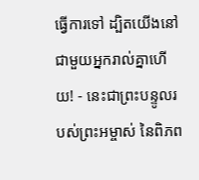ធ្វើការទៅ ដ្បិតយើងនៅជាមួយអ្នករាល់គ្នាហើយ! - នេះជាព្រះបន្ទូលរបស់ព្រះអម្ចាស់ នៃពិភព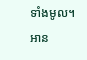ទាំងមូល។
អាន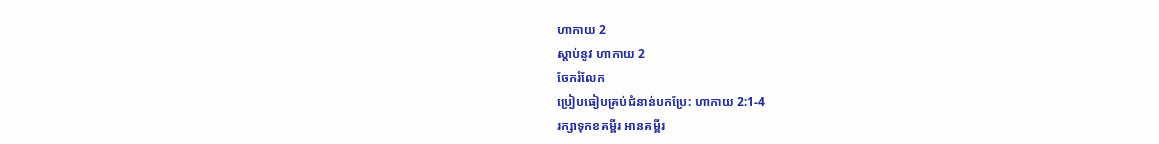ហាកាយ 2
ស្ដាប់នូវ ហាកាយ 2
ចែករំលែក
ប្រៀបធៀបគ្រប់ជំនាន់បកប្រែ: ហាកាយ 2:1-4
រក្សាទុកខគម្ពីរ អានគម្ពីរ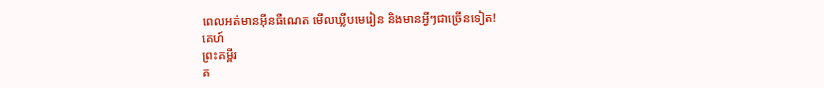ពេលអត់មានអ៊ីនធឺណេត មើលឃ្លីបមេរៀន និងមានអ្វីៗជាច្រើនទៀត!
គេហ៍
ព្រះគម្ពីរ
គ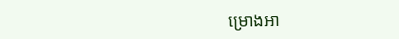ម្រោងអា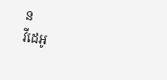ន
វីដេអូ